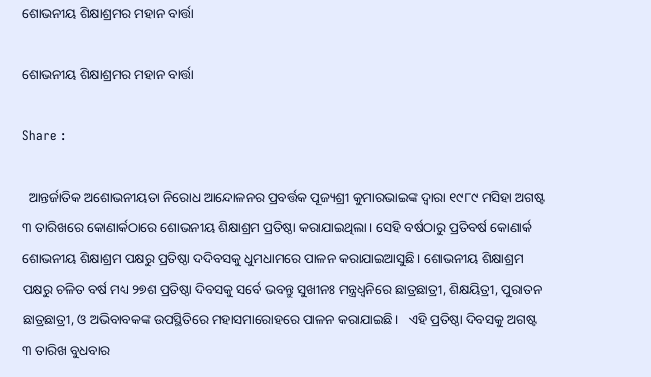ଶୋଭନୀୟ ଶିକ୍ଷାଶ୍ରମର ମହାନ ବାର୍ତ୍ତା

ଶୋଭନୀୟ ଶିକ୍ଷାଶ୍ରମର ମହାନ ବାର୍ତ୍ତା

Share :

  ଆନ୍ତର୍ଜାତିକ ଅଶୋଭନୀୟତା ନିରୋଧ ଆନ୍ଦୋଳନର ପ୍ରବର୍ତ୍ତକ ପୂଜ୍ୟଶ୍ରୀ କୁମାରଭାଇଙ୍କ ଦ୍ୱାରା ୧୯୮୯ ମସିହା ଅଗଷ୍ଟ ୩ ତାରିଖରେ କୋଣାର୍କଠାରେ ଶୋଭନୀୟ ଶିକ୍ଷାଶ୍ରମ ପ୍ରତିଷ୍ଠା କରାଯାଇଥିଲା। ସେହି ବର୍ଷଠାରୁ ପ୍ରତିବର୍ଷ କୋଣାର୍କ ଶୋଭନୀୟ ଶିକ୍ଷାଶ୍ରମ ପକ୍ଷରୁ ପ୍ରତିଷ୍ଠା ଦଦିବସକୁ ଧୁମଧାମରେ ପାଳନ କରାଯାଇଆସୁଛି। ଶୋଭନୀୟ ଶିକ୍ଷାଶ୍ରମ ପକ୍ଷରୁ ଚଳିତ ବର୍ଷ ମଧ୍ୟ ୨୭ଶ ପ୍ରତିଷ୍ଠା ଦିବସକୁ ସର୍ବେ ଭବନ୍ତୁ ସୁଖୀନଃ ମନ୍ତ୍ରଧ୍ୱନିରେ ଛାତ୍ରଛାତ୍ରୀ, ଶିକ୍ଷୟିତ୍ରୀ, ପୁରାତନ ଛାତ୍ରଛାତ୍ରୀ, ଓ ଅଭିବାବକଙ୍କ ଉପସ୍ଥିତିରେ ମହାସମାରୋହରେ ପାଳନ କରାଯାଇଛି।   ଏହି ପ୍ରତିଷ୍ଠା ଦିବସକୁ ଅଗଷ୍ଟ ୩ ତାରିଖ ବୁଧବାର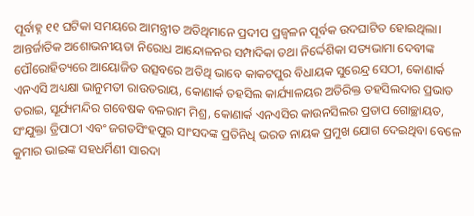ପୂର୍ବାହ୍ନ ୧୧ ଘଟିକା ସମୟରେ ଆମନ୍ତ୍ରୀତ ଅତିଥିମାନେ ପ୍ରଦୀପ ପ୍ରଜ୍ୱଳନ ପୂର୍ବକ ଉଦଘାଟିତ ହୋଇଥିଲା। ଆନ୍ତର୍ଜାତିକ ଅଶୋଭନୀୟତା ନିରୋଧ ଆନ୍ଦୋଳନର ସମ୍ପାଦିକା ତଥା ନିର୍ଦ୍ଦେଶିକା ସତ୍ୟଭାମା ଦେବୀଙ୍କ ପୌରୋହିତ୍ୟରେ ଆୟୋଜିତ ଉତ୍ସବରେ ଅତିଥି ଭାବେ କାକଟପୁର ବିଧାୟକ ସୁରେନ୍ଦ୍ର ସେଠୀ, କୋଣାର୍କ ଏନଏସି ଅଧ୍ୟକ୍ଷା ଭାନୁମତୀ ରାଉତରାୟ, କୋଣାର୍କ ତହସିଲ କାର୍ଯ୍ୟାଳୟର ଅତିରିକ୍ତ ତହସିଲଦାର ପ୍ରଭାତ ତରାଇ, ସୂର୍ଯ୍ୟମନ୍ଦିର ଗବେଷକ ବଳରାମ ମିଶ୍ର, କୋଣାର୍କ ଏନଏସିର କାଉନସିଲର ପ୍ରତାପ ଗୋଚ୍ଛାୟତ, ସଂଯୁକ୍ତା ତ୍ରିପାଠୀ ଏବଂ ଜଗତସିଂହପୁର ସାଂସଦଙ୍କ ପ୍ରତିନିଧି ଭରତ ନାୟକ ପ୍ରମୁଖ ଯୋଗ ଦେଇଥିବା ବେଳେ କୁମାର ଭାଇଙ୍କ ସହଧର୍ମିଣୀ ସାରଦା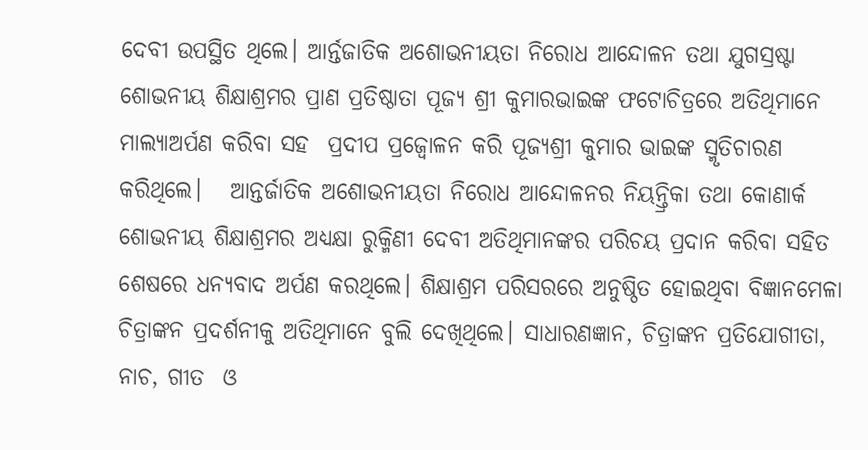ଦେବୀ ଉପସ୍ଥିତ ଥିଲେ। ଆର୍ନ୍ତଜାତିକ ଅଶୋଭନୀୟତା ନିରୋଧ ଆନ୍ଦୋଳନ ତଥା ଯୁଗସ୍ରଷ୍ଟା ଶୋଭନୀୟ ଶିକ୍ଷାଶ୍ରମର ପ୍ରାଣ ପ୍ରତିଷ୍ଠାତା ପୂଜ୍ୟ ଶ୍ରୀ କୁମାରଭାଇଙ୍କ ଫଟୋଚିତ୍ରରେ ଅତିଥିମାନେ ମାଲ୍ୟାଅର୍ପଣ କରିବା ସହ  ପ୍ରଦୀପ ପ୍ରଜ୍ୱୋଳନ କରି ପୂଜ୍ୟଶ୍ରୀ କୁମାର ଭାଇଙ୍କ ସ୍ମୃତିଚାରଣ କରିଥିଲେ।   ଆନ୍ତର୍ଜାତିକ ଅଶୋଭନୀୟତା ନିରୋଧ ଆନ୍ଦୋଳନର ନିୟନ୍ତ୍ରିକା ତଥା କୋଣାର୍କ ଶୋଭନୀୟ ଶିକ୍ଷାଶ୍ରମର ଅଧ୍ୟକ୍ଷା ରୁକ୍ମିଣୀ ଦେବୀ ଅତିଥିମାନଙ୍କର ପରିଚୟ ପ୍ରଦାନ କରିବା ସହିତ ଶେଷରେ ଧନ୍ୟବାଦ ଅର୍ପଣ କରଥିଲେ। ଶିକ୍ଷାଶ୍ରମ ପରିସରରେ ଅନୁଷ୍ଠିତ ହୋଇଥିବା ବିଜ୍ଞାନମେଳା ଚିତ୍ରାଙ୍କନ ପ୍ରଦର୍ଶନୀକୁ ଅତିଥିମାନେ ବୁଲି ଦେଖିଥିଲେ। ସାଧାରଣଜ୍ଞାନ, ଚିତ୍ରାଙ୍କନ ପ୍ରତିଯୋଗୀତା, ନାଚ, ଗୀତ  ଓ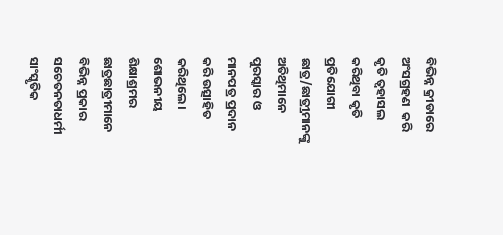ବିଭିନ୍ନ କ୍ରୀଡାରେ  ଅଂସଗ୍ରହଣ  କରି କୃତି ତ୍ୱହାସଲ କରିଥିବା କୃତି ପ୍ରତିଯୋଗୀ  ଛାତ୍ର/ଛାତ୍ର୍ରୀମାନଙ୍କୁ ଅତିଥିମାନେ ପୁରସ୍କାର ଓ ମାନପତ୍ର ପ୍ରଦାନ କରି ଉତ୍ସାହିତ କରିଥିଲେ।   ଶୋଭନୀୟ ଶିକ୍ଷାଶ୍ରମର ଛାତ୍ରଛାତ୍ରୀମାନେ  ବିଭିନ୍ନ ପ୍ରକାର ସଚେତନତାଧର୍ମୀ ସାଂସ୍କୃତିକ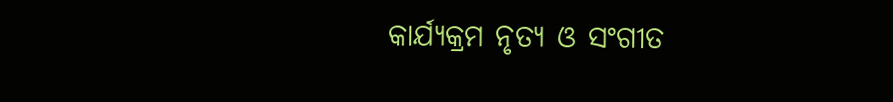କାର୍ଯ୍ୟକ୍ରମ ନୃତ୍ୟ ଓ ସଂଗୀତ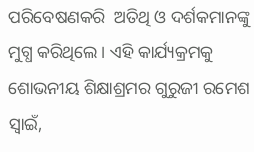ପରିବେଷଣକରି  ଅତିଥି ଓ ଦର୍ଶକମାନଙ୍କୁ  ମୁଗ୍ଧ କରିଥିଲେ। ଏହି କାର୍ଯ୍ୟକ୍ରମକୁ ଶୋଭନୀୟ ଶିକ୍ଷାଶ୍ରମର ଗୁରୁଜୀ ରମେଶ ସ୍ୱାଇଁ,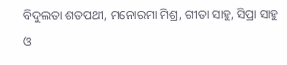ବିଦୁଲତା ଶତପଥୀ, ମନୋରମା ମିଶ୍ର, ଗୀତା ସାହୁ, ସିପ୍ରା ସାହୁ ଓ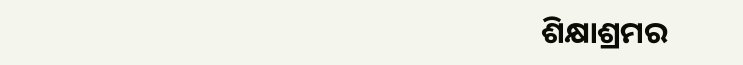ଶିକ୍ଷାଶ୍ରମର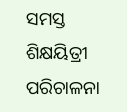ସମସ୍ତ ଶିକ୍ଷୟିତ୍ରୀ ପରିଚାଳନା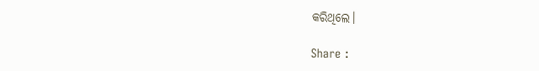କରିଥିଲେ।

Share :